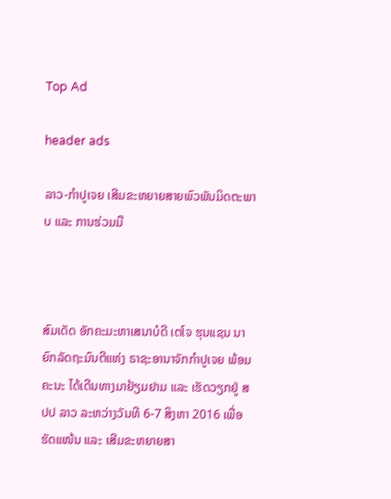Top Ad

header ads

ລາວ-ກຳປູເຈຍ ເສີມຂະຫຍາຍສາຍພົວພັນມິດຕະພາບ ແລະ ການຮ່ວມມື



ສົມເດັດ ອັກຄະມະຫາເສນາບໍດີ ເຕໂຈ ຮຸນແຊນ ນາຍົກລັດຖະມົນຕີແຫ່ງ ຣາຊະອານາຈັກກຳປູເຈຍ ພ້ອມຄະນະ ໄດ້ເດີນທາງມາຢ້ຽມຢາມ ແລະ ເຮັດວຽກຢູ່ ສປປ ລາວ ລະຫວ່າງວັນທີ 6-7 ສິງຫາ 2016 ເພື່ອຮັດແໜ້ນ ແລະ ເສີມຂະຫຍາຍສາ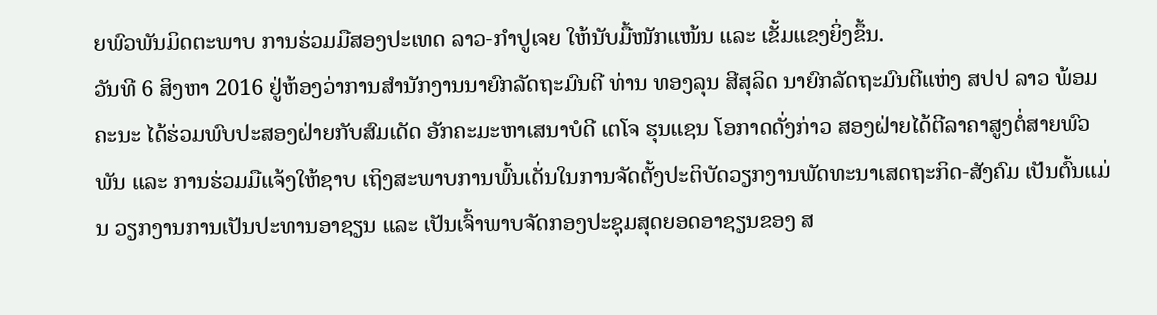ຍພົວພັນມິດຕະພາບ ການຮ່ວມມືສອງປະເທດ ລາວ-ກຳປູເຈຍ ໃຫ້ນັບມື້ໜັກແໜ້ນ ແລະ ເຂັ້ມແຂງຍິ່ງຂຶ້ນ.
ວັນທີ 6 ສິງຫາ 2016 ຢູ່ຫ້ອງວ່າການສຳນັກງານນາຍົກລັດຖະມົນຕີ ທ່ານ ທອງລຸນ ສີສຸລິດ ນາຍົກລັດຖະມົນຕີແຫ່ງ ສປປ ລາວ ພ້ອມຄະນະ ໄດ້ຮ່ວມພົບປະສອງຝ່າຍກັບສົມເດັດ ອັກຄະມະຫາເສນາບໍດີ ເຕໂຈ ຮຸນແຊນ ໂອກາດດັ່ງກ່າວ ສອງຝ່າຍໄດ້ຕີລາຄາສູງຕໍ່ສາຍພົວພັນ ແລະ ການຮ່ວມມືແຈ້ງໃຫ້ຊາບ ເຖິງສະພາບການພົ້ນເດັ່ນໃນການຈັດຕັ້ງປະຕິບັດວຽກງານພັດທະນາເສດຖະກິດ-ສັງຄົມ ເປັນຕົ້ນແມ່ນ ວຽກງານການເປັນປະທານອາຊຽນ ແລະ ເປັນເຈົ້າພາບຈັດກອງປະຊຸມສຸດຍອດອາຊຽນຂອງ ສ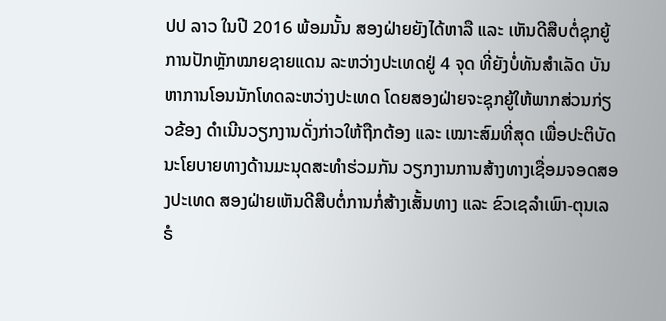ປປ ລາວ ໃນປີ 2016 ພ້ອມນັ້ນ ສອງຝ່າຍຍັງໄດ້ຫາລື ແລະ ເຫັນດີສືບຕໍ່ຊຸກຍູ້ການປັກຫຼັກໝາຍຊາຍແດນ ລະຫວ່າງປະເທດຢູ່ 4 ຈຸດ ທີ່ຍັງບໍ່ທັນສຳເລັດ ບັນຫາການໂອນນັກໂທດລະຫວ່າງປະເທດ ໂດຍສອງຝ່າຍຈະຊຸກຍູ້ໃຫ້ພາກສ່ວນກ່ຽວຂ້ອງ ດຳເນີນວຽກງານດັ່ງກ່າວໃຫ້ຖືກຕ້ອງ ແລະ ເໝາະສົມທີ່ສຸດ ເພື່ອປະຕິບັດນະໂຍບາຍທາງດ້ານມະນຸດສະທຳຮ່ວມກັນ ວຽກງານການສ້າງທາງເຊື່ອມຈອດສອງປະເທດ ສອງຝ່າຍເຫັນດີສືບຕໍ່ການກໍ່ສ້າງເສັ້ນທາງ ແລະ ຂົວເຊລຳເພົາ-ຕຸນເລຣໍ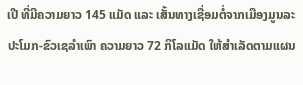ເປີ ທີ່ມີຄວາມຍາວ 145 ແມັດ ແລະ ເສັ້ນທາງເຊື່ອມຕໍ່ຈາກເມືອງມູນລະປະໂມກ-ຂົວເຊລຳເພົາ ຄວາມຍາວ 72 ກິໂລແມັດ ໃຫ້ສຳເລັດຕາມແຜນ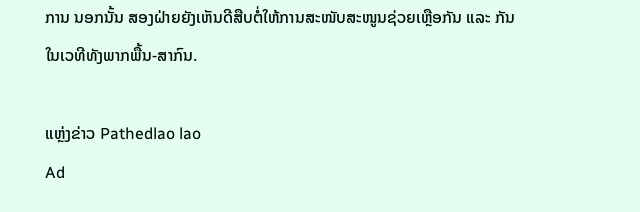ການ ນອກນັ້ນ ສອງຝ່າຍຍັງເຫັນດີສືບຕໍ່ໃຫ້ການສະໜັບສະໜູນຊ່ວຍເຫຼືອກັນ ແລະ ກັນໃນເວທີທັງພາກພື້ນ-ສາກົນ.

ແຫຼ່ງຂ່າວ Pathedlao lao
Ad